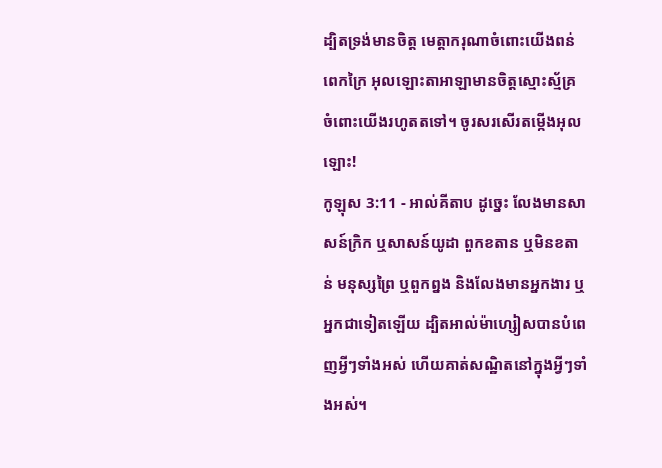ដ្បិតទ្រង់មានចិត្ត មេត្តាករុណាចំពោះយើងពន់ពេកក្រៃ អុលឡោះតាអាឡាមានចិត្តស្មោះស្ម័គ្រ ចំពោះយើងរហូតតទៅ។ ចូរសរសើរតម្កើងអុលឡោះ!
កូឡុស 3:11 - អាល់គីតាប ដូច្នេះ លែងមានសាសន៍ក្រិក ឬសាសន៍យូដា ពួកខតាន ឬមិនខតាន់ មនុស្សព្រៃ ឬពួកព្នង និងលែងមានអ្នកងារ ឬអ្នកជាទៀតឡើយ ដ្បិតអាល់ម៉ាហ្សៀសបានបំពេញអ្វីៗទាំងអស់ ហើយគាត់សណ្ឋិតនៅក្នុងអ្វីៗទាំងអស់។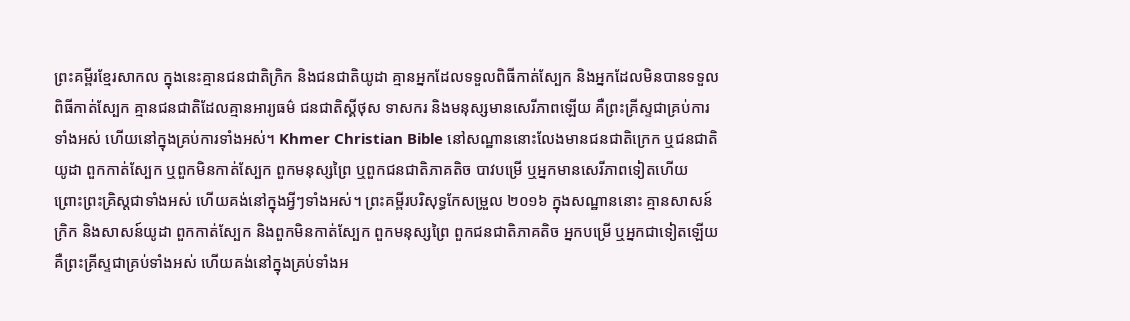ព្រះគម្ពីរខ្មែរសាកល ក្នុងនេះគ្មានជនជាតិក្រិក និងជនជាតិយូដា គ្មានអ្នកដែលទទួលពិធីកាត់ស្បែក និងអ្នកដែលមិនបានទទួលពិធីកាត់ស្បែក គ្មានជនជាតិដែលគ្មានអារ្យធម៌ ជនជាតិស្គីថុស ទាសករ និងមនុស្សមានសេរីភាពឡើយ គឺព្រះគ្រីស្ទជាគ្រប់ការទាំងអស់ ហើយនៅក្នុងគ្រប់ការទាំងអស់។ Khmer Christian Bible នៅសណ្ឋាននោះលែងមានជនជាតិក្រេក ឬជនជាតិយូដា ពួកកាត់ស្បែក ឬពួកមិនកាត់ស្បែក ពួកមនុស្សព្រៃ ឬពួកជនជាតិភាគតិច បាវបម្រើ ឬអ្នកមានសេរីភាពទៀតហើយ ព្រោះព្រះគ្រិស្ដជាទាំងអស់ ហើយគង់នៅក្នុងអ្វីៗទាំងអស់។ ព្រះគម្ពីរបរិសុទ្ធកែសម្រួល ២០១៦ ក្នុងសណ្ឋាននោះ គ្មានសាសន៍ក្រិក និងសាសន៍យូដា ពួកកាត់ស្បែក និងពួកមិនកាត់ស្បែក ពួកមនុស្សព្រៃ ពួកជនជាតិភាគតិច អ្នកបម្រើ ឬអ្នកជាទៀតឡើយ គឺព្រះគ្រីស្ទជាគ្រប់ទាំងអស់ ហើយគង់នៅក្នុងគ្រប់ទាំងអ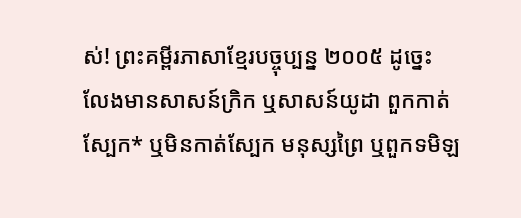ស់! ព្រះគម្ពីរភាសាខ្មែរបច្ចុប្បន្ន ២០០៥ ដូច្នេះ លែងមានសាសន៍ក្រិក ឬសាសន៍យូដា ពួកកាត់ស្បែក* ឬមិនកាត់ស្បែក មនុស្សព្រៃ ឬពួកទមិឡ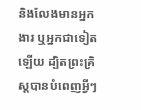និងលែងមានអ្នកងារ ឬអ្នកជាទៀតឡើយ ដ្បិតព្រះគ្រិស្តបានបំពេញអ្វីៗ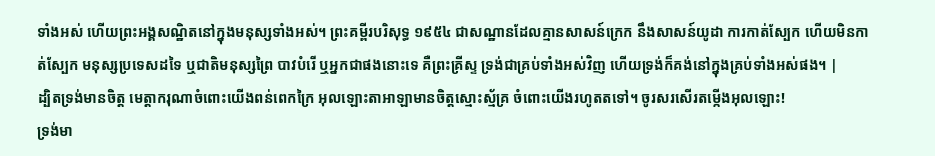ទាំងអស់ ហើយព្រះអង្គសណ្ឋិតនៅក្នុងមនុស្សទាំងអស់។ ព្រះគម្ពីរបរិសុទ្ធ ១៩៥៤ ជាសណ្ឋានដែលគ្មានសាសន៍ក្រេក នឹងសាសន៍យូដា ការកាត់ស្បែក ហើយមិនកាត់ស្បែក មនុស្សប្រទេសដទៃ ឬជាតិមនុស្សព្រៃ បាវបំរើ ឬអ្នកជាផងនោះទេ គឺព្រះគ្រីស្ទ ទ្រង់ជាគ្រប់ទាំងអស់វិញ ហើយទ្រង់ក៏គង់នៅក្នុងគ្រប់ទាំងអស់ផង។ |
ដ្បិតទ្រង់មានចិត្ត មេត្តាករុណាចំពោះយើងពន់ពេកក្រៃ អុលឡោះតាអាឡាមានចិត្តស្មោះស្ម័គ្រ ចំពោះយើងរហូតតទៅ។ ចូរសរសើរតម្កើងអុលឡោះ!
ទ្រង់មា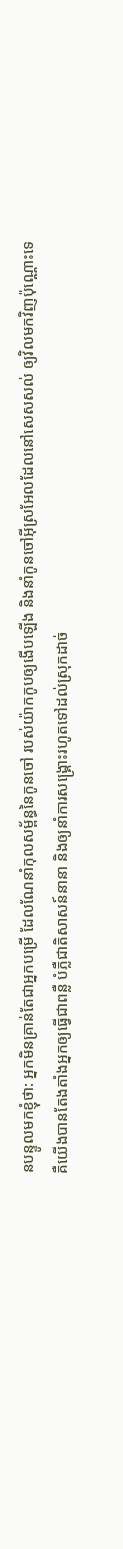នបន្ទូលមកខ្ញុំថា: អ្នកមិនគ្រាន់តែជាអ្នកបម្រើ ដែលណែនាំកុលសម្ព័ន្ធនៃកូនចៅ របស់យ៉ាកកូបឲ្យងើបឡើង និងនាំកូនចៅអ៊ីស្រអែលដែលនៅសេសសល់ ឲ្យវិលមកវិញប៉ុណ្ណោះទេ គឺយើងបានតែងតាំងអ្នកឲ្យធ្វើជាពន្លឺ បំភ្លឺជាតិសាសន៍នានា និងឲ្យនាំការសង្គ្រោះរហូតទៅដល់ស្រុកដាច់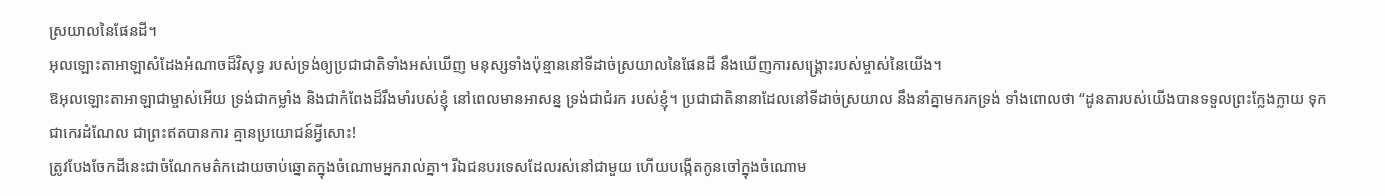ស្រយាលនៃផែនដី។
អុលឡោះតាអាឡាសំដែងអំណាចដ៏វិសុទ្ធ របស់ទ្រង់ឲ្យប្រជាជាតិទាំងអស់ឃើញ មនុស្សទាំងប៉ុន្មាននៅទីដាច់ស្រយាលនៃផែនដី នឹងឃើញការសង្គ្រោះរបស់ម្ចាស់នៃយើង។
ឱអុលឡោះតាអាឡាជាម្ចាស់អើយ ទ្រង់ជាកម្លាំង និងជាកំពែងដ៏រឹងមាំរបស់ខ្ញុំ នៅពេលមានអាសន្ន ទ្រង់ជាជំរក របស់ខ្ញុំ។ ប្រជាជាតិនានាដែលនៅទីដាច់ស្រយាល នឹងនាំគ្នាមករកទ្រង់ ទាំងពោលថា “ដូនតារបស់យើងបានទទួលព្រះក្លែងក្លាយ ទុកជាកេរដំណែល ជាព្រះឥតបានការ គ្មានប្រយោជន៍អ្វីសោះ!
ត្រូវបែងចែកដីនេះជាចំណែកមត៌កដោយចាប់ឆ្នោតក្នុងចំណោមអ្នករាល់គ្នា។ រីឯជនបរទេសដែលរស់នៅជាមួយ ហើយបង្កើតកូនចៅក្នុងចំណោម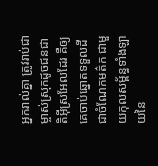អ្នករាល់គ្នា ត្រូវរាប់ជាម្ចាស់ស្រុកដូចជនជាតិអ៊ីស្រអែលដែរ គឺឲ្យគេចាប់ឆ្នោតទទួលដីជាចំណែកមត៌ក ជាមួយកុលសម្ព័ន្ធទាំងឡាយនៃ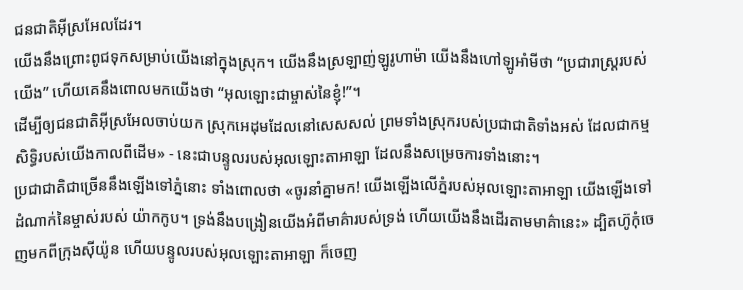ជនជាតិអ៊ីស្រអែលដែរ។
យើងនឹងព្រោះពូជទុកសម្រាប់យើងនៅក្នុងស្រុក។ យើងនឹងស្រឡាញ់ឡូរូហាម៉ា យើងនឹងហៅឡូអាំមីថា “ប្រជារាស្ដ្ររបស់យើង” ហើយគេនឹងពោលមកយើងថា “អុលឡោះជាម្ចាស់នៃខ្ញុំ!”។
ដើម្បីឲ្យជនជាតិអ៊ីស្រអែលចាប់យក ស្រុកអេដុមដែលនៅសេសសល់ ព្រមទាំងស្រុករបស់ប្រជាជាតិទាំងអស់ ដែលជាកម្មសិទ្ធិរបស់យើងកាលពីដើម» - នេះជាបន្ទូលរបស់អុលឡោះតាអាឡា ដែលនឹងសម្រេចការទាំងនោះ។
ប្រជាជាតិជាច្រើននឹងឡើងទៅភ្នំនោះ ទាំងពោលថា «ចូរនាំគ្នាមក! យើងឡើងលើភ្នំរបស់អុលឡោះតាអាឡា យើងឡើងទៅដំណាក់នៃម្ចាស់របស់ យ៉ាកកូប។ ទ្រង់នឹងបង្រៀនយើងអំពីមាគ៌ារបស់ទ្រង់ ហើយយើងនឹងដើរតាមមាគ៌ានេះ» ដ្បិតហ៊ូកុំចេញមកពីក្រុងស៊ីយ៉ូន ហើយបន្ទូលរបស់អុលឡោះតាអាឡា ក៏ចេញ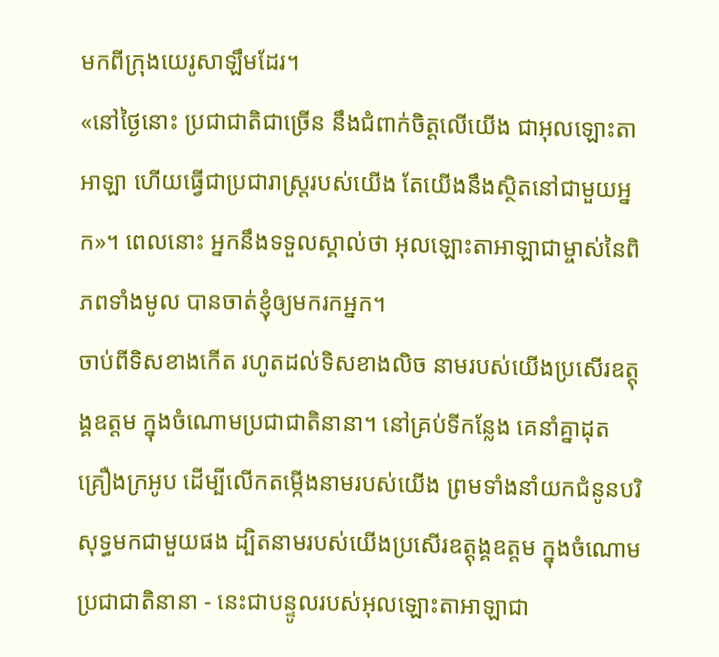មកពីក្រុងយេរូសាឡឹមដែរ។
«នៅថ្ងៃនោះ ប្រជាជាតិជាច្រើន នឹងជំពាក់ចិត្តលើយើង ជាអុលឡោះតាអាឡា ហើយធ្វើជាប្រជារាស្ត្ររបស់យើង តែយើងនឹងស្ថិតនៅជាមួយអ្នក»។ ពេលនោះ អ្នកនឹងទទួលស្គាល់ថា អុលឡោះតាអាឡាជាម្ចាស់នៃពិភពទាំងមូល បានចាត់ខ្ញុំឲ្យមករកអ្នក។
ចាប់ពីទិសខាងកើត រហូតដល់ទិសខាងលិច នាមរបស់យើងប្រសើរឧត្ដុង្គឧត្ដម ក្នុងចំណោមប្រជាជាតិនានា។ នៅគ្រប់ទីកន្លែង គេនាំគ្នាដុតគ្រឿងក្រអូប ដើម្បីលើកតម្កើងនាមរបស់យើង ព្រមទាំងនាំយកជំនូនបរិសុទ្ធមកជាមួយផង ដ្បិតនាមរបស់យើងប្រសើរឧត្ដុង្គឧត្ដម ក្នុងចំណោមប្រជាជាតិនានា - នេះជាបន្ទូលរបស់អុលឡោះតាអាឡាជា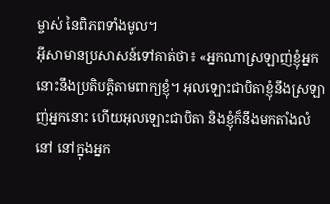ម្ចាស់ នៃពិភពទាំងមូល។
អ៊ីសាមានប្រសាសន៍ទៅគាត់ថា៖ «អ្នកណាស្រឡាញ់ខ្ញុំអ្នកនោះនឹងប្រតិបត្ដិតាមពាក្យខ្ញុំ។ អុលឡោះជាបិតាខ្ញុំនឹងស្រឡាញ់អ្នកនោះ ហើយអុលឡោះជាបិតា និងខ្ញុំក៏នឹងមកតាំងលំនៅ នៅក្នុងអ្នក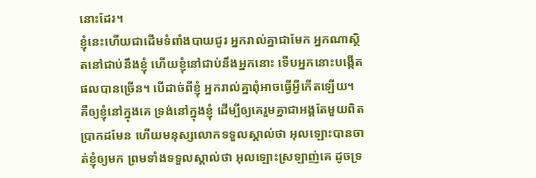នោះដែរ។
ខ្ញុំនេះហើយជាដើមទំពាំងបាយជូរ អ្នករាល់គ្នាជាមែក អ្នកណាស្ថិតនៅជាប់នឹងខ្ញុំ ហើយខ្ញុំនៅជាប់នឹងអ្នកនោះ ទើបអ្នកនោះបង្កើតផលបានច្រើន។ បើដាច់ពីខ្ញុំ អ្នករាល់គ្នាពុំអាចធ្វើអ្វីកើតឡើយ។
គឺឲ្យខ្ញុំនៅក្នុងគេ ទ្រង់នៅក្នុងខ្ញុំ ដើម្បីឲ្យគេរួមគ្នាជាអង្គតែមួយពិតប្រាកដមែន ហើយមនុស្សលោកទទួលស្គាល់ថា អុលឡោះបានចាត់ខ្ញុំឲ្យមក ព្រមទាំងទទួលស្គាល់ថា អុលឡោះស្រឡាញ់គេ ដូចទ្រ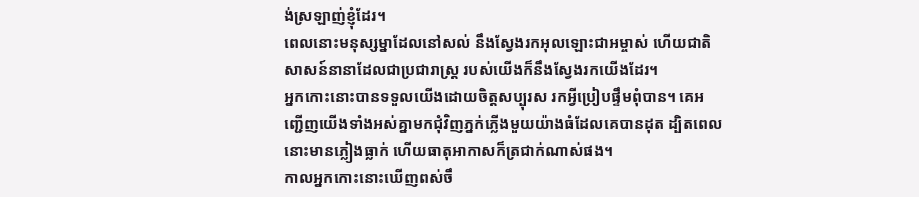ង់ស្រឡាញ់ខ្ញុំដែរ។
ពេលនោះមនុស្សម្នាដែលនៅសល់ នឹងស្វែងរកអុលឡោះជាអម្ចាស់ ហើយជាតិសាសន៍នានាដែលជាប្រជារាស្ដ្រ របស់យើងក៏នឹងស្វែងរកយើងដែរ។
អ្នកកោះនោះបានទទួលយើងដោយចិត្ដសប្បុរស រកអ្វីប្រៀបផ្ទឹមពុំបាន។ គេអញ្ជើញយើងទាំងអស់គ្នាមកជុំវិញភ្នក់ភ្លើងមួយយ៉ាងធំដែលគេបានដុត ដ្បិតពេលនោះមានភ្លៀងធ្លាក់ ហើយធាតុអាកាសក៏ត្រជាក់ណាស់ផង។
កាលអ្នកកោះនោះឃើញពស់ចឹ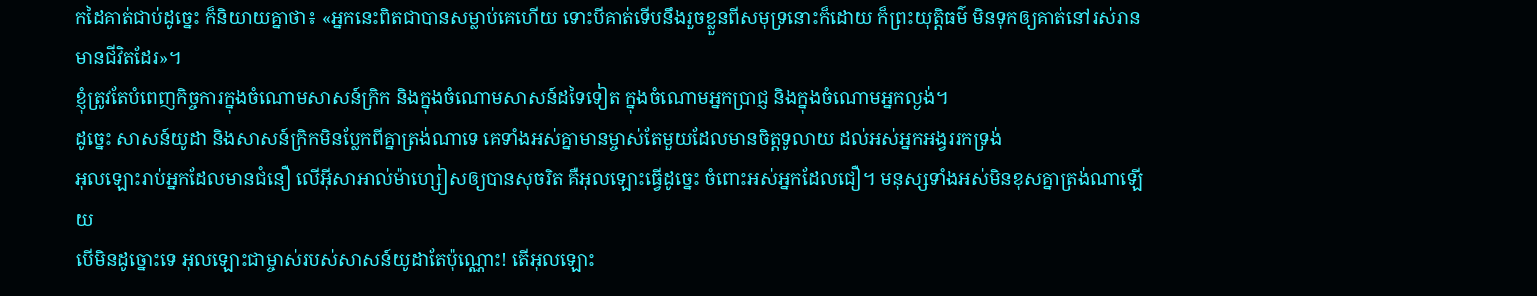កដៃគាត់ជាប់ដូច្នេះ ក៏និយាយគ្នាថា៖ «អ្នកនេះពិតជាបានសម្លាប់គេហើយ ទោះបីគាត់ទើបនឹងរួចខ្លួនពីសមុទ្រនោះក៏ដោយ ក៏ព្រះយុត្ដិធម៌ មិនទុកឲ្យគាត់នៅរស់រានមានជីវិតដែរ»។
ខ្ញុំត្រូវតែបំពេញកិច្ចការក្នុងចំណោមសាសន៍ក្រិក និងក្នុងចំណោមសាសន៍ដទៃទៀត ក្នុងចំណោមអ្នកប្រាជ្ញ និងក្នុងចំណោមអ្នកល្ងង់។
ដូច្នេះ សាសន៍យូដា និងសាសន៍ក្រិកមិនប្លែកពីគ្នាត្រង់ណាទេ គេទាំងអស់គ្នាមានម្ចាស់តែមួយដែលមានចិត្តទូលាយ ដល់អស់អ្នកអង្វររកទ្រង់
អុលឡោះរាប់អ្នកដែលមានជំនឿ លើអ៊ីសាអាល់ម៉ាហ្សៀសឲ្យបានសុចរិត គឺអុលឡោះធ្វើដូច្នេះ ចំពោះអស់អ្នកដែលជឿ។ មនុស្សទាំងអស់មិនខុសគ្នាត្រង់ណាឡើយ
បើមិនដូច្នោះទេ អុលឡោះជាម្ចាស់របស់សាសន៍យូដាតែប៉ុណ្ណោះ! តើអុលឡោះ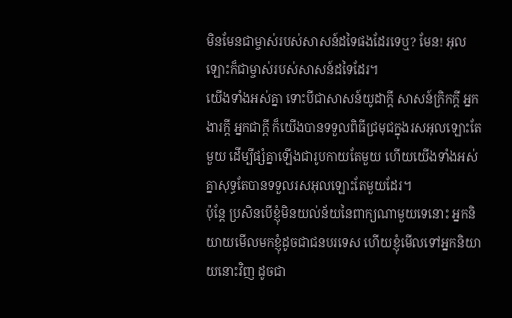មិនមែនជាម្ចាស់របស់សាសន៍ដទៃផងដែរទេឬ? មែន! អុលឡោះក៏ជាម្ចាស់របស់សាសន៍ដទៃដែរ។
យើងទាំងអស់គ្នា ទោះបីជាសាសន៍យូដាក្ដី សាសន៍ក្រិកក្ដី អ្នកងារក្ដី អ្នកជាក្ដី ក៏យើងបានទទួលពិធីជ្រមុជក្នុងរសអុលឡោះតែមួយ ដើម្បីផ្សំគ្នាឡើងជារូបកាយតែមួយ ហើយយើងទាំងអស់គ្នាសុទ្ធតែបានទទួលរសអុលឡោះតែមួយដែរ។
ប៉ុន្ដែ ប្រសិនបើខ្ញុំមិនយល់ន័យនៃពាក្យណាមួយទេនោះ អ្នកនិយាយមើលមកខ្ញុំដូចជាជនបរទេស ហើយខ្ញុំមើលទៅអ្នកនិយាយនោះវិញ ដូចជា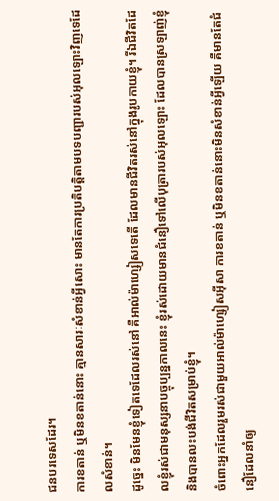ជនបរទេសដែរ។
ការខតាន់ ឬមិនខតាន់នោះ គ្មានសារៈសំខាន់អ្វីសោះ មានតែការប្រតិបត្ដិតាមបទបញ្ជារបស់អុលឡោះវិញទេដែលសំខាន់។
ដូច្នេះ មិនមែនខ្ញុំទៀតទេដែលរស់នៅ គឺអាល់ម៉ាហ្សៀសទេតើ ដែលមានជីវិតរស់នៅក្នុងរូបកាយខ្ញុំ។ រីឯជីវិតដែលខ្ញុំរស់ជាមនុស្សនាបច្ចុប្បន្នកាលនេះ ខ្ញុំរស់ដោយមានជំនឿទៅលើបុត្រារបស់អុលឡោះ ដែលបានស្រឡាញ់ខ្ញុំ និងបានលះបង់ជីវិតសម្រាប់ខ្ញុំ។
ចំពោះអ្នកដែលរួមរស់ជាមួយអាល់ម៉ាហ្សៀសអ៊ីសា ការខតាន់ ឬមិនខតាន់នោះមិនសំខាន់អ្វីឡើយ គឺមានតែជំនឿដែលនាំឲ្យ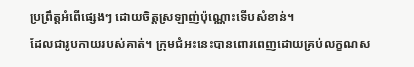ប្រព្រឹត្ដអំពើផ្សេងៗ ដោយចិត្ដស្រឡាញ់ប៉ុណ្ណោះទើបសំខាន់។
ដែលជារូបកាយរបស់គាត់។ ក្រុមជំអះនេះបានពោរពេញដោយគ្រប់លក្ខណស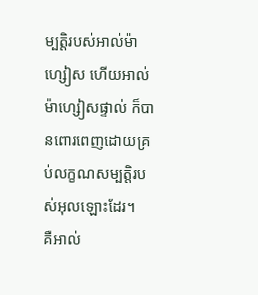ម្បត្តិរបស់អាល់ម៉ាហ្សៀស ហើយអាល់ម៉ាហ្សៀសផ្ទាល់ ក៏បានពោរពេញដោយគ្រប់លក្ខណសម្បត្តិរបស់អុលឡោះដែរ។
គឺអាល់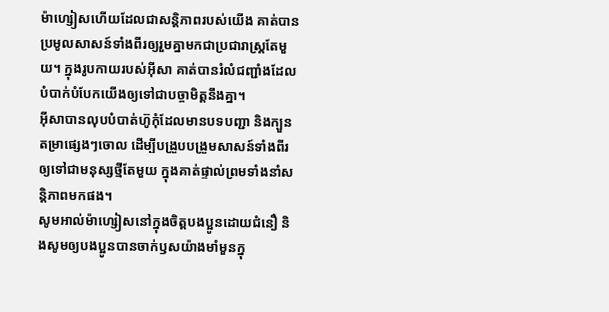ម៉ាហ្សៀសហើយដែលជាសន្ដិភាពរបស់យើង គាត់បានប្រមូលសាសន៍ទាំងពីរឲ្យរួមគ្នាមកជាប្រជារាស្ដ្រតែមួយ។ ក្នុងរូបកាយរបស់អ៊ីសា គាត់បានរំលំជញ្ជាំងដែលបំបាក់បំបែកយើងឲ្យទៅជាបច្ចាមិត្ដនឹងគ្នា។
អ៊ីសាបានលុបបំបាត់ហ៊ូកុំដែលមានបទបញ្ជា និងក្បួនតម្រាផ្សេងៗចោល ដើម្បីបង្រួបបង្រួមសាសន៍ទាំងពីរឲ្យទៅជាមនុស្សថ្មីតែមួយ ក្នុងគាត់ផ្ទាល់ព្រមទាំងនាំសន្ដិភាពមកផង។
សូមអាល់ម៉ាហ្សៀសនៅក្នុងចិត្ដបងប្អូនដោយជំនឿ និងសូមឲ្យបងប្អូនបានចាក់ឫសយ៉ាងមាំមួនក្នុ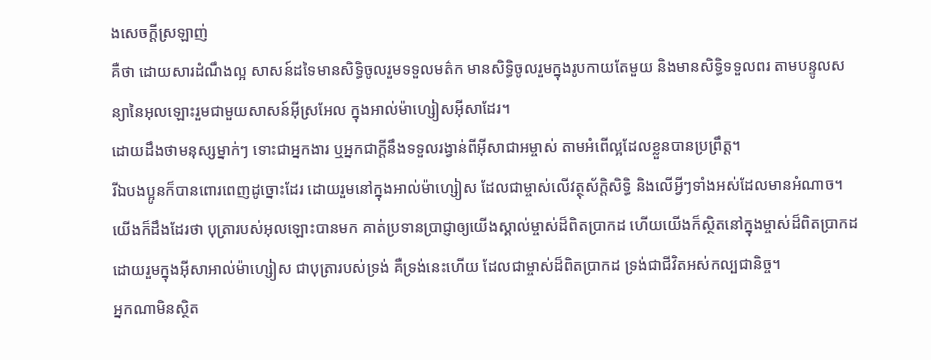ងសេចក្ដីស្រឡាញ់
គឺថា ដោយសារដំណឹងល្អ សាសន៍ដទៃមានសិទ្ធិចូលរួមទទួលមត៌ក មានសិទ្ធិចូលរួមក្នុងរូបកាយតែមួយ និងមានសិទ្ធិទទួលពរ តាមបន្ទូលសន្យានៃអុលឡោះរួមជាមួយសាសន៍អ៊ីស្រអែល ក្នុងអាល់ម៉ាហ្សៀសអ៊ីសាដែរ។
ដោយដឹងថាមនុស្សម្នាក់ៗ ទោះជាអ្នកងារ ឬអ្នកជាក្ដីនឹងទទួលរង្វាន់ពីអ៊ីសាជាអម្ចាស់ តាមអំពើល្អដែលខ្លួនបានប្រព្រឹត្ដ។
រីឯបងប្អូនក៏បានពោរពេញដូច្នោះដែរ ដោយរួមនៅក្នុងអាល់ម៉ាហ្សៀស ដែលជាម្ចាស់លើវត្ថុស័ក្តិសិទ្ធិ និងលើអ្វីៗទាំងអស់ដែលមានអំណាច។
យើងក៏ដឹងដែរថា បុត្រារបស់អុលឡោះបានមក គាត់ប្រទានប្រាជ្ញាឲ្យយើងស្គាល់ម្ចាស់ដ៏ពិតប្រាកដ ហើយយើងក៏ស្ថិតនៅក្នុងម្ចាស់ដ៏ពិតប្រាកដ ដោយរួមក្នុងអ៊ីសាអាល់ម៉ាហ្សៀស ជាបុត្រារបស់ទ្រង់ គឺទ្រង់នេះហើយ ដែលជាម្ចាស់ដ៏ពិតប្រាកដ ទ្រង់ជាជីវិតអស់កល្បជានិច្ច។
អ្នកណាមិនស្ថិត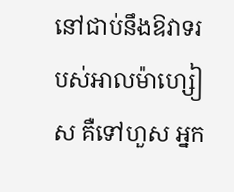នៅជាប់នឹងឱវាទរបស់អាលម៉ាហ្សៀស គឺទៅហួស អ្នក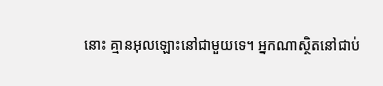នោះ គ្មានអុលឡោះនៅជាមួយទេ។ អ្នកណាស្ថិតនៅជាប់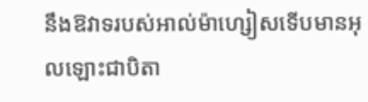នឹងឱវាទរបស់អាល់ម៉ាហ្សៀសទើបមានអុលឡោះជាបិតា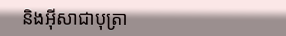និងអ៊ីសាជាបុត្រា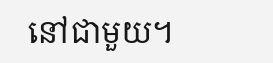នៅជាមួយ។